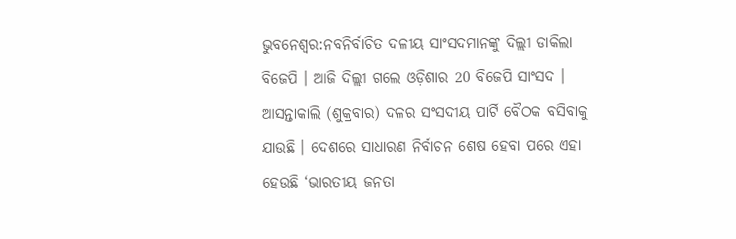ଭୁବନେଶ୍ବର:ନବନିର୍ବାଚିତ ଦଳୀୟ ସାଂସଦମାନଙ୍କୁ ଦିଲ୍ଲୀ ଡାକିଲା ବିଜେପି । ଆଜି ଦିଲ୍ଲୀ ଗଲେ ଓଡ଼ିଶାର 20 ବିଜେପି ସାଂସଦ । ଆସନ୍ତାକାଲି (ଶୁକ୍ରବାର) ଦଳର ସଂସଦୀୟ ପାର୍ଟି ବୈଠକ ବସିବାକୁ ଯାଉଛି । ଦେଶରେ ସାଧାରଣ ନିର୍ବାଚନ ଶେଷ ହେବା ପରେ ଏହା ହେଉଛି ‘ଭାରତୀୟ ଜନତା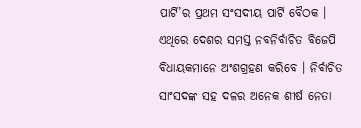ପାର୍ଟି’ର ପ୍ରଥମ ସଂସଦୀୟ ପାର୍ଟି ବୈଠକ । ଏଥିରେ ଦେଶର ସମସ୍ତ ନବନିର୍ବାଚିତ ବିଜେପି ବିଧାୟକମାନେ ଅଂଶଗ୍ରହଣ କରିବେ । ନିର୍ବାଚିତ ସାଂସଦଙ୍କ ସହ ଦଳର ଅନେକ ଶୀର୍ଷ ନେତା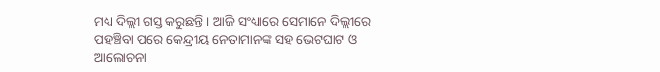ମଧ୍ୟ ଦିଲ୍ଲୀ ଗସ୍ତ କରୁଛନ୍ତି । ଆଜି ସଂଧ୍ୟାରେ ସେମାନେ ଦିଲ୍ଲୀରେ ପହଞ୍ଚିବା ପରେ କେନ୍ଦ୍ରୀୟ ନେତାମାନଙ୍କ ସହ ଭେଟଘାଟ ଓ ଆଲୋଚନା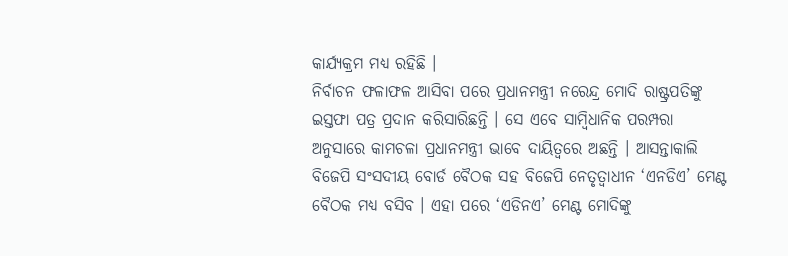କାର୍ଯ୍ୟକ୍ରମ ମଧ୍ୟ ରହିଛି ।
ନିର୍ବାଚନ ଫଳାଫଳ ଆସିବା ପରେ ପ୍ରଧାନମନ୍ତ୍ରୀ ନରେନ୍ଦ୍ର ମୋଦି ରାଷ୍ଟ୍ରପତିଙ୍କୁ ଇସ୍ତଫା ପତ୍ର ପ୍ରଦାନ କରିସାରିଛନ୍ତି । ସେ ଏବେ ସାମ୍ବିଧାନିକ ପରମ୍ପରା ଅନୁସାରେ କାମଚଳା ପ୍ରଧାନମନ୍ତ୍ରୀ ଭାବେ ଦାୟିତ୍ବରେ ଅଛନ୍ତି । ଆସନ୍ତାକାଲି ବିଜେପି ସଂସଦୀୟ ବୋର୍ଡ ବୈଠକ ସହ ବିଜେପି ନେତୃତ୍ବାଧୀନ ‘ଏନଡିଏ’ ମେଣ୍ଟ ବୈଠକ ମଧ୍ୟ ବସିବ । ଏହା ପରେ ‘ଏଡିନଏ’ ମେଣ୍ଟ ମୋଦିଙ୍କୁ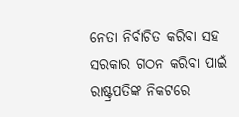ନେତା ନିର୍ବାଚିତ କରିବା ସହ ସରକାର ଗଠନ କରିବା ପାଇଁ ରାଷ୍ଟ୍ରପତିଙ୍କ ନିକଟରେ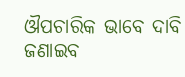ଔପଚାରିକ ଭାବେ ଦାବି ଜଣାଇବ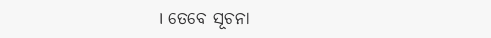। ତେବେ ସୂଚନା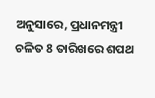ଅନୁସାରେ, ପ୍ରଧାନମନ୍ତ୍ରୀ ଚଳିତ 8 ତାରିଖରେ ଶପଥ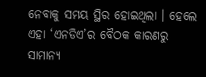ନେବାକୁ ସମୟ ସ୍ଥିର ହୋଇଥିଲା । ହେଲେ ଏହା ‘ଏନଡିଏ’ର ବୈଠକ କାରଣରୁ ସାମାନ୍ୟ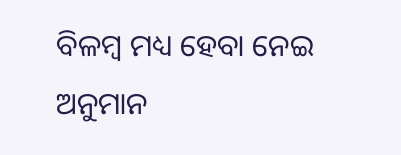ବିଳମ୍ବ ମଧ୍ୟ ହେବା ନେଇ ଅନୁମାନ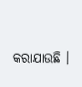କରାଯାଉଛି ।